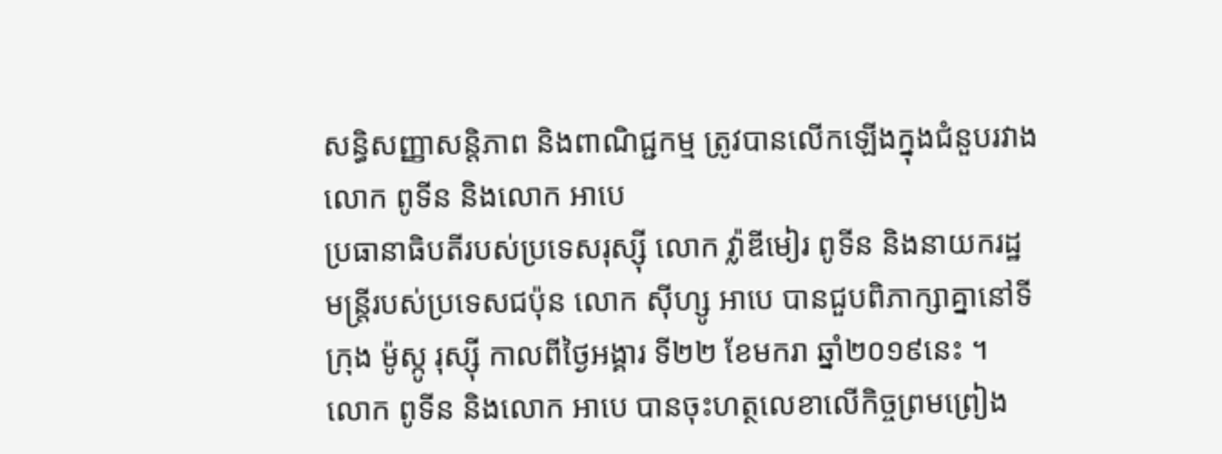សន្ធិសញ្ញាសន្តិភាព និងពាណិជ្ជកម្ម ត្រូវបានលើកឡើងក្នុងជំនួបរវាងលោក ពូទីន និងលោក អាបេ
ប្រធានាធិបតីរបស់ប្រទេសរុស្ស៊ី លោក វ៉្លាឌីមៀរ ពូទីន និងនាយករដ្ឋមន្ត្រីរបស់ប្រទេសជប៉ុន លោក ស៊ីហ្សូ អាបេ បានជួបពិភាក្សាគ្នានៅទីក្រុង ម៉ូស្កូ រុស្ស៊ី កាលពីថ្ងៃអង្គារ ទី២២ ខែមករា ឆ្នាំ២០១៩នេះ ។
លោក ពូទីន និងលោក អាបេ បានចុះហត្ថលេខាលើកិច្ចព្រមព្រៀង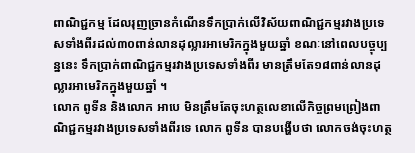ពាណិជ្ជកម្ម ដែលរុញច្រានកំណើនទឹកប្រាក់លើវិស័យពាណិជ្ជកម្មរវាងប្រទេសទាំងពីរដល់៣០ពាន់លានដុល្លារអាមេរិកក្នុងមួយឆ្នាំ ខណៈនៅពេលបច្ចុប្បន្ននេះ ទឹកប្រាក់ពាណិជ្ជកម្មរវាងប្រទេសទាំងពីរ មានត្រឹមតែ១៨ពាន់លានដុល្លារអាមេរិកក្នុងមួយឆ្នាំ ។
លោក ពូទីន និងលោក អាបេ មិនត្រឹមតែចុះហត្ថលេខាលើកិច្ចព្រមព្រៀងពាណិជ្ជកម្មរវាងប្រទេសទាំងពីរទេ លោក ពូទីន បានបង្ហើបថា លោកចង់ចុះហត្ថ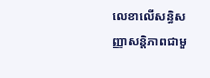លេខាលើសន្ធិសញ្ញាសន្តិភាពជាមួ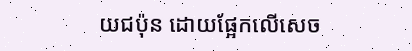យជប៉ុន ដោយផ្អែកលើសេច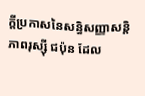ក្តីប្រកាសនៃសន្ធិសញ្ញាសន្តិភាពរុស្ស៊ី ជប៉ុន ដែល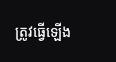ត្រូវធ្វើឡើង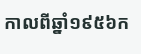កាលពីឆ្នាំ១៩៥៦ក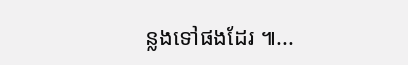ន្លងទៅផងដែរ ៕...